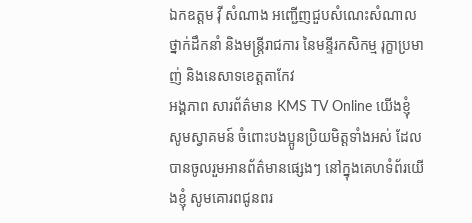ឯកឧត្តម វ៉ី សំណាង អញ្ជើញជួបសំណេះសំណាលថ្នាក់ដឹកនាំ និងមន្រ្តីរាជការ នៃមន្ទីរកសិកម្ម រុក្ខាប្រមាញ់ និងនេសាទខេត្តតាកែវ
អង្គភាព សារព័ត៌មាន KMS TV Online យើងខ្ញុំ សូមស្វាគមន៍ ចំពោះបងប្អូនប្រិយមិត្តទាំងអស់ ដែលបានចូលរួមអានព័ត៌មានផ្សេងៗ នៅក្នុងគេហទំព័រយើងខ្ញុំ សូមគោរពជូនពរ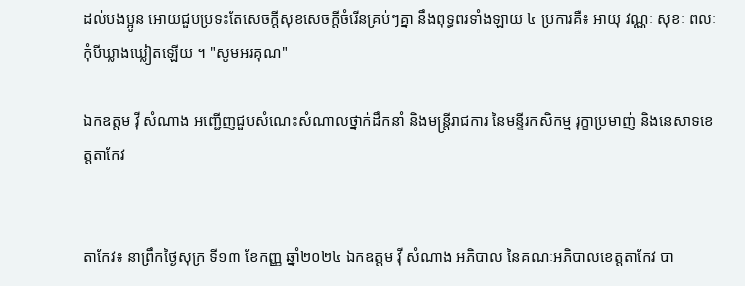ដល់បងប្អូន អោយជួបប្រទះតែសេចក្តីសុខសេចក្តីចំរើនគ្រប់ៗគ្នា នឹងពុទ្ធពរទាំងឡាយ ៤ ប្រការគឺ៖ អាយុ វណ្ណៈ សុខៈ ពលៈ កំុបីឃ្លាងឃ្លៀតឡើយ ។ "សូមអរគុណ"

ឯកឧត្តម វ៉ី សំណាង អញ្ជើញជួបសំណេះសំណាលថ្នាក់ដឹកនាំ និងមន្រ្តីរាជការ នៃមន្ទីរកសិកម្ម រុក្ខាប្រមាញ់ និងនេសាទខេត្តតាកែវ


តាកែវ៖ នាព្រឹកថ្ងៃសុក្រ ទី១៣ ខែកញ្ញ ឆ្នាំ២០២៤ ឯកឧត្តម វ៉ី សំណាង អភិបាល នៃគណៈអភិបាលខេត្តតាកែវ បា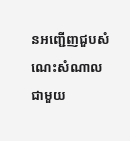នអញ្ជើញជួបសំណេះសំណាលជាមួយ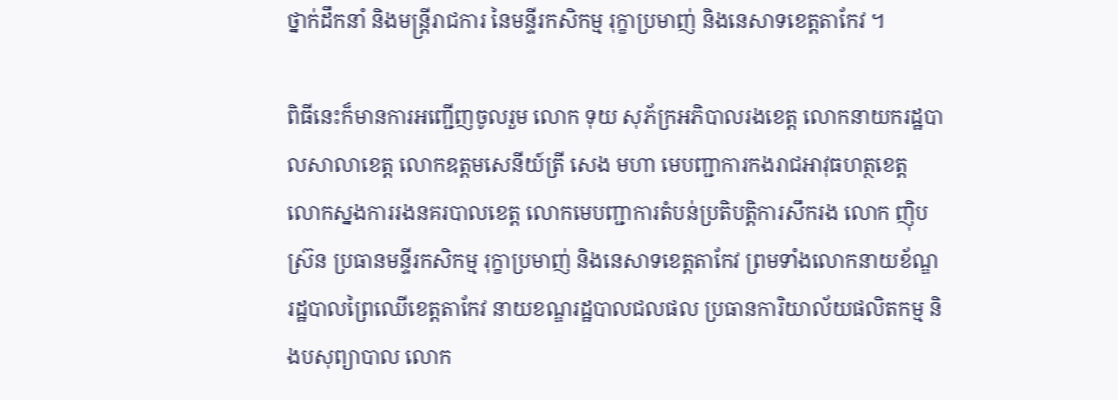ថ្នាក់ដឹកនាំ និងមន្រ្តីរាជការ នៃមន្ទីរកសិកម្ម រុក្ខាប្រមាញ់ និងនេសាទខេត្តតាកែវ ។

ពិធីនេះក៏មានការអញ្ជើញចូលរួម លោក ទុយ សុភ័ក្រអភិបាលរងខេត្ត លោកនាយករដ្ឋបាលសាលាខេត្ត លោកឧត្តមសេនីយ៍ត្រី សេង មហា មេបញ្ជាការកងរាជអាវុធហត្ថខេត្ត លោកស្នងការរងនគរបាលខេត្ត លោកមេបញ្ជាការតំបន់ប្រតិបត្តិការសឹករង លោក ញ៉ិប ស្រ៊ន ប្រធានមន្ទីរកសិកម្ម រុក្ខាប្រមាញ់ និងនេសាទខេត្តតាកែវ ព្រមទាំងលោកនាយខ័ណ្ឌរដ្ឋបាលព្រៃឈើខេត្តតាកែវ នាយខណ្ឌរដ្ឋបាលជលផល ប្រធានការិយាល័យផលិតកម្ម និងបសុព្យាបាល លោក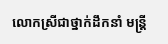លោកស្រីជាថ្នាក់ដឹកនាំ មន្រ្តី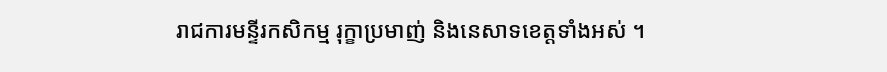រាជការមន្ទីរកសិកម្ម រុក្ខាប្រមាញ់ និងនេសាទខេត្តទាំងអស់ ។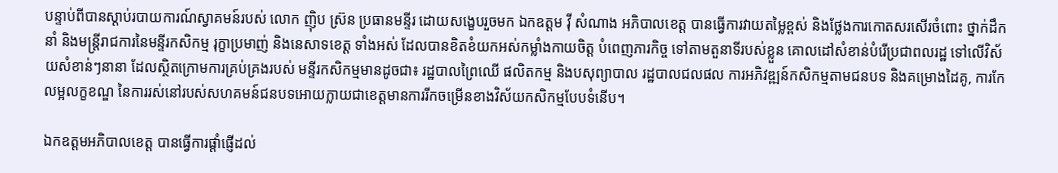បន្ទាប់ពីបានស្ដាប់របាយការណ៍ស្វាគមន៍របស់ លោក ញ៉ិប ស្រ៊ន ប្រធានមន្ទីរ ដោយសង្ខេបរួចមក ឯកឧត្តម វ៉ី សំណាង អភិបាលខេត្ត បានធ្វើការវាយតម្លៃខ្ពស់ និងថ្លែងការកោតសរសើរចំពោះ ថ្នាក់ដឹកនាំ និងមន្រ្តីរាជការនៃមន្ទីរកសិកម្ម រុក្ខាប្រមាញ់ និងនេសាទខេត្ត ទាំងអស់ ដែលបានខិតខំយកអស់កម្លាំងកាយចិត្ត បំពេញភារកិច្ច ទៅតាមតួនាទីរបស់ខ្លួន គោលដៅសំខាន់បំរើប្រជាពលរដ្ឋ ទៅលើវិស័យសំខាន់ៗនានា ដែលស្ថិតក្រោមការគ្រប់គ្រងរបស់ មន្ទីរកសិកម្មមានដូចជា៖ រដ្ឋបាលព្រៃឈើ ផលិតកម្ម និងបសុព្យាបាល រដ្ឋបាលជលផល ការអភិវឌ្ឍន៍កសិកម្មតាមជនបទ និងគម្រោងដៃគូ, ការកែលម្អលក្ខខណ្ឌ នៃការរស់នៅរបស់សហគមន៍ជនបទអោយក្លាយជាខេត្តមានការរីកចម្រើនខាងវិស័យកសិកម្មបែបទំនេីប។

ឯកឧត្តមអភិបាលខេត្ត បានធ្វើការផ្ដាំផ្ញើដល់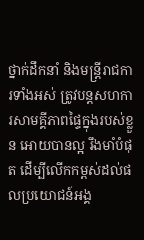ថ្នាក់ដឹកនាំ និងមន្រ្តីរាជការទាំងអស់ ត្រូវបន្តសហការសាមគ្គីភាពផ្ទៃក្នុងរបស់ខ្លួន អោយបានល្អ រឹងមាំបំផុត ដើម្បីលើកកម្ពស់ដល់ផលប្រយោជន៍អង្គ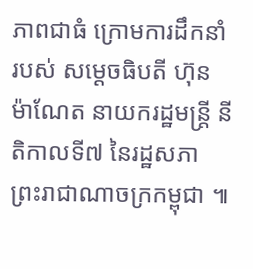ភាពជាធំ ក្រោមការដឹកនាំ របស់ សម្ដេចធិបតី ហ៊ុន ម៉ាណែត នាយករដ្ឋមន្រ្តី នីតិកាលទី៧ នៃរដ្ឋសភា ព្រះរាជាណាចក្រកម្ពុជា ៕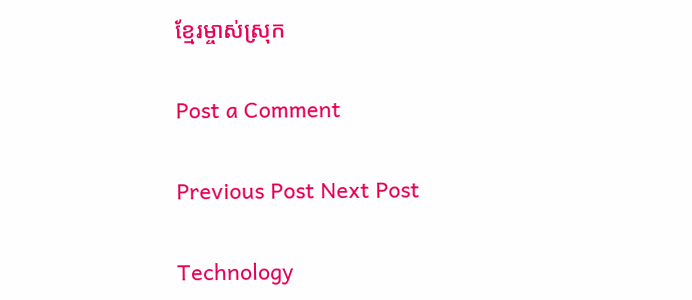ខ្មែរម្ចាស់ស្រុក

Post a Comment

Previous Post Next Post

Technology